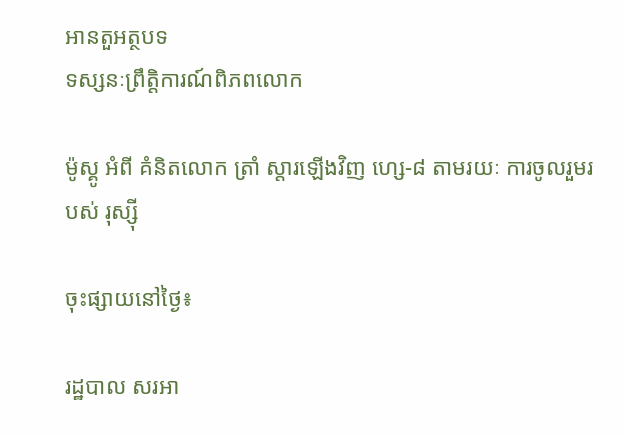អានតួអត្ថបទ
ទស្សនៈព្រឹត្តិការណ៍ពិភពលោក

ម៉ូស្គូ អំពី គំនិតលោក ត្រាំ ស្តារឡើងវិញ ហ្សេ-៨ តាមរយៈ ការចូលរួមរបស់ រុស្ស៊ី

ចុះផ្សាយនៅថ្ងៃ៖

រដ្ឋបាល សរអា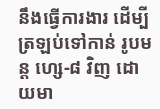នឹងធ្វើការងារ ដើម្បីត្រឡប់ទៅកាន់ រូបមន្ត ហ្សេ-៨ វិញ ដោយមា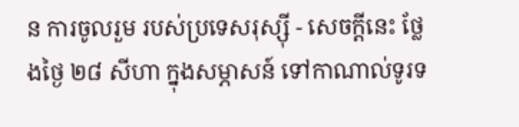ន ការចូលរួម របស់ប្រទេសរុស្ស៊ី - សេចក្តីនេះ ថ្លែងថ្ងៃ ២៨ សីហា ក្នុងសម្ភាសន៍ ទៅកាណាល់ទូរទ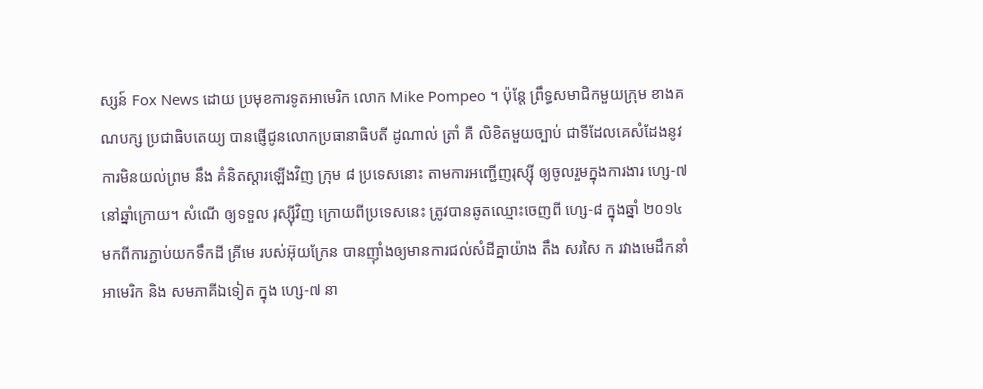ស្សន៍ Fox News ដោយ ប្រមុខការទូតអាមេរិក លោក Mike Pompeo ។ ប៉ុន្តែ ព្រឹទ្ធសមាជិកមួយក្រុម ខាងគណបក្ស ប្រជាធិបតេយ្យ បានផ្ញើជូនលោកប្រធានាធិបតី ដូណាល់ ត្រាំ គឺ លិខិតមួយច្បាប់ ជាទីដែលគេសំដែងនូវ ការមិនយល់ព្រម នឹង គំនិតស្តារឡើងវិញ ក្រុម ៨ ប្រទេសនោះ តាមការអញ្ជើញរុស្ស៊ី ឲ្យចូលរួមក្នុងការងារ ហ្សេ-៧ នៅឆ្នាំក្រោយ។ សំណើ ឲ្យទទួល រុស្ស៊ីវិញ ក្រោយពីប្រទេសនេះ ត្រូវបានឆូតឈ្មោះចេញពី ហ្សេ-៨ ក្នុងឆ្នាំ ២០១៤ មកពីការភ្ជាប់យកទឹកដី គ្រីមេ របស់អ៊ុយក្រែន បានញ៉ាំងឲ្យមានការជល់សំដីគ្នាយ៉ាង តឹង សរសៃ ក រវាងមេដឹកនាំអាមេរិក និង សមភាគីឯទៀត ក្នុង ហ្សេ-៧ នា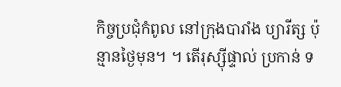កិច្ចប្រជុំកំពូល នៅក្រុងបារាំង ប្យារីត្ស ប៉ុន្មានថ្ងៃមុន។ ។ តើរុស្ស៊ីផ្ទាល់ ប្រកាន់ ទ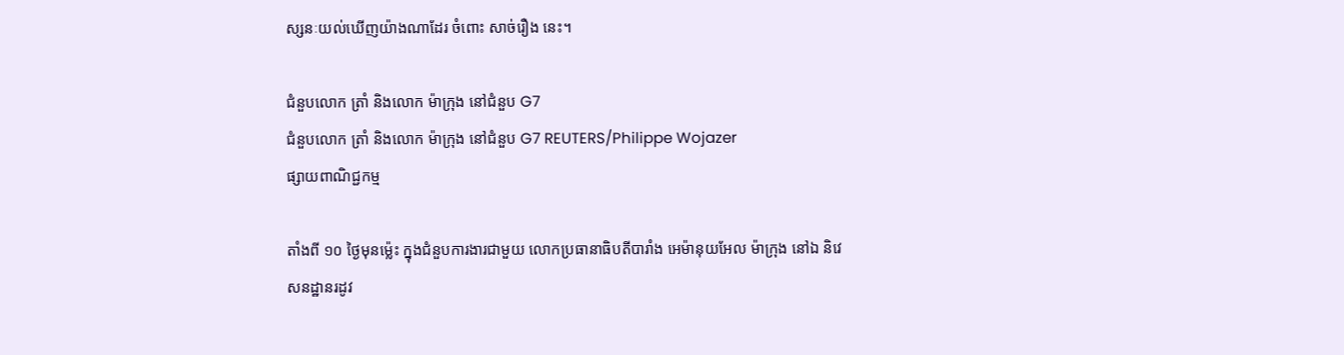ស្សនៈយល់ឃើញយ៉ាងណាដែរ ចំពោះ សាច់រឿង នេះ។

ជំនួបលោក ត្រាំ និងលោក ម៉ាក្រុង នៅជំនួប G7
ជំនួបលោក ត្រាំ និងលោក ម៉ាក្រុង នៅជំនួប G7 REUTERS/Philippe Wojazer
ផ្សាយពាណិជ្ជកម្ម

តាំងពី ១០ ថ្ងៃមុនម៉្លេះ ក្នុងជំនួបការងារជាមួយ លោកប្រធានាធិបតីបារាំង អេម៉ានុយអែល ម៉ាក្រុង នៅឯ និវេសនដ្ឋានរដូវ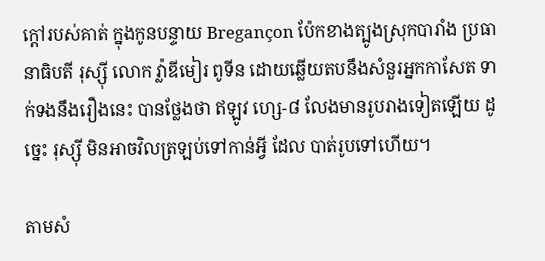ក្តៅរបស់គាត់ ក្នុងកូនបន្ទាយ Bregançon ប៉ែកខាងត្បូងស្រុកបារាំង ប្រធានាធិបតី រុស្ស៊ី លោក វ៉្លាឌីមៀរ ពូទីន ដោយឆ្លើយតបនឹងសំនួរអ្នកកាសែត ទាក់ទងនឹងរឿងនេះ បានថ្លែងថា ឥឡូវ ហ្សេ-៨ លែងមានរូបរាងទៀតឡើយ ដូច្នេះ រុស្ស៊ី មិនអាចវិលត្រឡប់ទៅកាន់អ្វី ដែល បាត់រូបទៅហើយ។

តាមសំ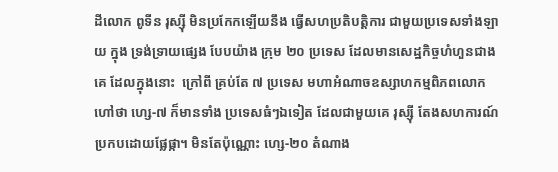ដីលោក ពូទីន រុស្ស៊ី មិនប្រកែកឡើយនឹង ធ្វើសហប្រតិបត្តិការ ជាមួយប្រទេសទាំងឡាយ ក្នុង ទ្រង់ទ្រាយផ្សេង បែបយ៉ាង ក្រុម ២០ ប្រទេស ដែលមានសេដ្ឋកិច្ចហំហួនជាងគេ ដែលក្នុងនោះ  ក្រៅពី គ្រប់តែ ៧ ប្រទេស មហាអំណាចឧស្សាហកម្មពិភពលោក ហៅថា ហ្សេ-៧ ក៏មានទាំង ប្រទេសធំៗឯទៀត ដែលជាមួយគេ រុស្ស៊ី តែងសហការណ៍ប្រកបដោយផ្លែផ្កា។ មិនតែប៉ុណ្ណោះ ហ្សេ-២០ តំណាង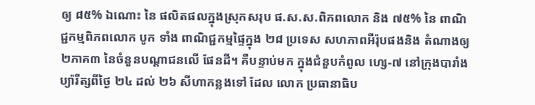ឲ្យ ៨៥% ឯណោះ នៃ ផលិតផលក្នុងស្រុកសរុប ផ.ស.ស.ពិភពលោក និង ៧៥% នៃ ពាណិជ្ជកម្មពិភពលោក បូក ទាំង ពាណិជ្ជកម្មផ្ទៃក្នុង ២៨ ប្រទេស សហភាពអឺរ៉ុបផងនិង តំណាងឲ្យ ២ភាគ៣ នៃចំនួនបណ្តាជនលើ ផែនដី។ គឺបន្ទាប់មក ក្នុងជំនួបកំពូល ហ្សេ-៧ នៅក្រុងបារាំង ប្យ៉ារីត្សពីថ្ងៃ ២៤ ដល់ ២៦ សីហាកន្លងទៅ ដែល លោក ប្រធានាធិប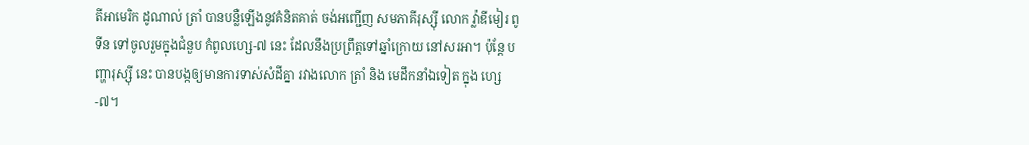តីអាមេរិក ដូណាល់ ត្រាំ បានបន្លឺឡើងនូវគំនិតគាត់ ចង់អញ្ជើញ សមភាគីរុស្ស៊ី លោក វ៉្លាឌីមៀរ ពូទីន ទៅចូលរួមក្នុងជំនួប កំពូលហ្សេ-៧ នេះ ដែលនឹងប្រព្រឹត្តទៅឆ្នាំក្រោយ នៅសរអា។ ប៉ុន្តែ បញ្ហារុស្ស៊ី នេះ បានបង្កឲ្យមានការទាស់សំដីគ្នា រវាងលោក ត្រាំ និង មេដឹកនាំឯទៀត ក្នុង ហ្សេ-៧។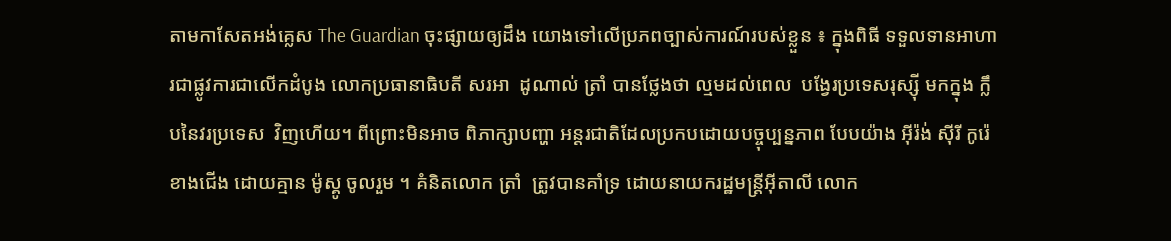តាមកាសែតអង់គ្លេស The Guardian ចុះផ្សាយឲ្យដឹង យោងទៅលើប្រភពច្បាស់ការណ៍របស់ខ្លួន ៖ ក្នុងពិធី ទទួលទានអាហារជាផ្លូវការជាលើកដំបូង លោកប្រធានាធិបតី សរអា  ដូណាល់ ត្រាំ បានថ្លែងថា ល្មមដល់ពេល  បង្វែរប្រទេសរុស្ស៊ី មកក្នុង ក្លឹបនៃវរប្រទេស  វិញហើយ។ ពីព្រោះមិនអាច ពិភាក្សាបញ្ហា អន្តរជាតិដែលប្រកបដោយបច្ចុប្បន្នភាព បែបយ៉ាង អ៊ីរ៉ង់ ស៊ីរី កូរ៉េខាងជើង ដោយគ្មាន ម៉ូស្គូ ចូលរួម ។ គំនិតលោក ត្រាំ  ត្រូវបានគាំទ្រ ដោយនាយករដ្ឋមន្ត្រីអ៊ីតាលី លោក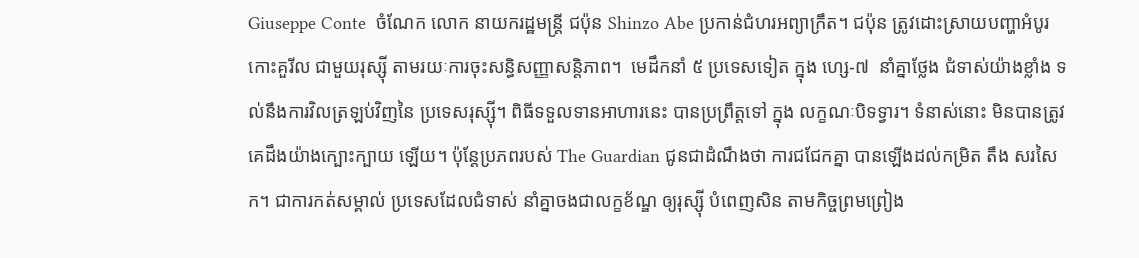Giuseppe Conte  ចំណែក លោក នាយករដ្ឋមន្ត្រី ជប៉ុន Shinzo Abe ប្រកាន់ជំហរអព្យាក្រឹត។ ជប៉ុន ត្រូវដោះស្រាយបញ្ហាអំបូរកោះគួរីល ជាមួយរុស្ស៊ី តាមរយៈការចុះសន្ធិសញ្ញាសន្តិភាព។  មេដឹកនាំ ៥ ប្រទេសទៀត ក្នុង ហ្សេ-៧  នាំគ្នាថ្លែង ជំទាស់យ៉ាងខ្លាំង ទល់នឹងការវិលត្រឡប់វិញនៃ ប្រទេសរុស្ស៊ី។ ពិធីទទួលទានអាហារនេះ បានប្រព្រឹត្តទៅ ក្នុង លក្ខណៈបិទទ្វារ។ ទំនាស់នោះ មិនបានត្រូវគេដឹងយ៉ាងក្បោះក្បាយ ឡើយ។ ប៉ុន្តែប្រភពរបស់ The Guardian ជូនជាដំណឹងថា ការជជែកគ្នា បានឡើងដល់កម្រិត តឹង សរសៃ ក។ ជាការកត់សម្គាល់ ប្រទេសដែលជំទាស់ នាំគ្នាចងជាលក្ខខ័ណ្ឌ ឲ្យរុស្ស៊ី បំពេញសិន តាមកិច្ចព្រមព្រៀង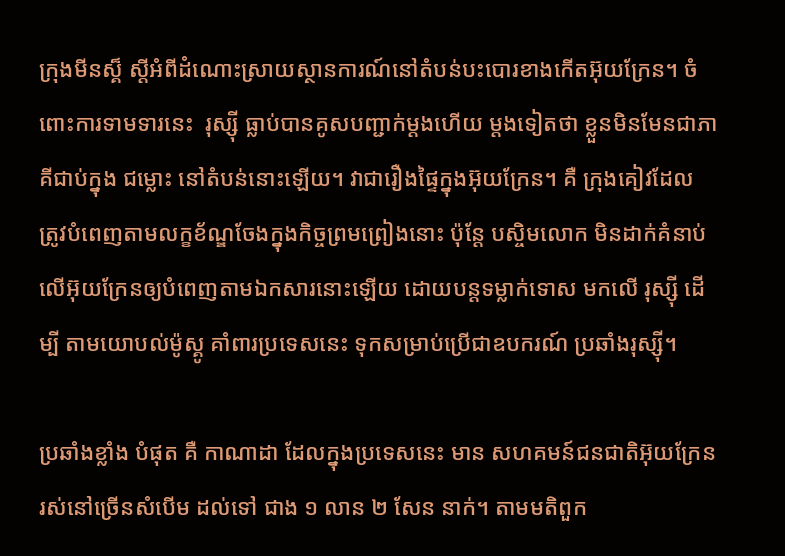ក្រុងមីនស្គ៏ ស្តីអំពីដំណោះស្រាយស្ថានការណ៍នៅតំបន់បះបោរខាងកើតអ៊ុយក្រែន។ ចំពោះការទាមទារនេះ  រុស្ស៊ី ធ្លាប់បានគូសបញ្ជាក់ម្តងហើយ ម្តងទៀតថា ខ្លួនមិនមែនជាភាគីជាប់ក្នុង ជម្លោះ នៅតំបន់នោះឡើយ។ វាជារឿងផ្ទៃក្នុងអ៊ុយក្រែន។ គឺ ក្រុងគៀវដែល ត្រូវបំពេញតាមលក្ខខ័ណ្ឌចែងក្នុងកិច្ចព្រមព្រៀងនោះ ប៉ុន្តែ បស្ចិមលោក មិនដាក់គំនាប់លើអ៊ុយក្រែនឲ្យបំពេញតាមឯកសារនោះឡើយ ដោយបន្តទម្លាក់ទោស មកលើ រុស្ស៊ី ដើម្បី តាមយោបល់ម៉ូស្គូ គាំពារប្រទេសនេះ ទុកសម្រាប់ប្រើជាឧបករណ៍ ប្រឆាំងរុស្ស៊ី។

ប្រឆាំងខ្លាំង បំផុត គឺ កាណាដា ដែលក្នុងប្រទេសនេះ មាន សហគមន៍ជនជាតិអ៊ុយក្រែន រស់នៅច្រើនសំបើម ដល់ទៅ ជាង ១ លាន ២ សែន នាក់។ តាមមតិពួក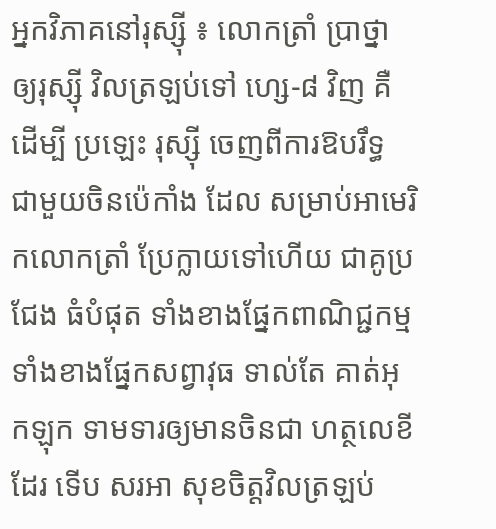អ្នកវិភាគនៅរុស្ស៊ី ៖ លោកត្រាំ ប្រាថ្នា ឲ្យរុស្ស៊ី វិលត្រឡប់ទៅ ហ្សេ-៨ វិញ គឺ ដើម្បី ប្រឡេះ រុស្ស៊ី ចេញពីការឱបរឹទ្ធ ជាមួយចិនប៉េកាំង ដែល សម្រាប់អាមេរិកលោកត្រាំ ប្រែក្លាយទៅហើយ ជាគូប្រជែង ធំបំផុត ទាំងខាងផ្នែកពាណិជ្ជកម្ម ទាំងខាងផ្នែកសព្វាវុធ ទាល់តែ គាត់អុកឡុក ទាមទារឲ្យមានចិនជា ហត្ថលេខីដែរ ទើប សរអា សុខចិត្តវិលត្រឡប់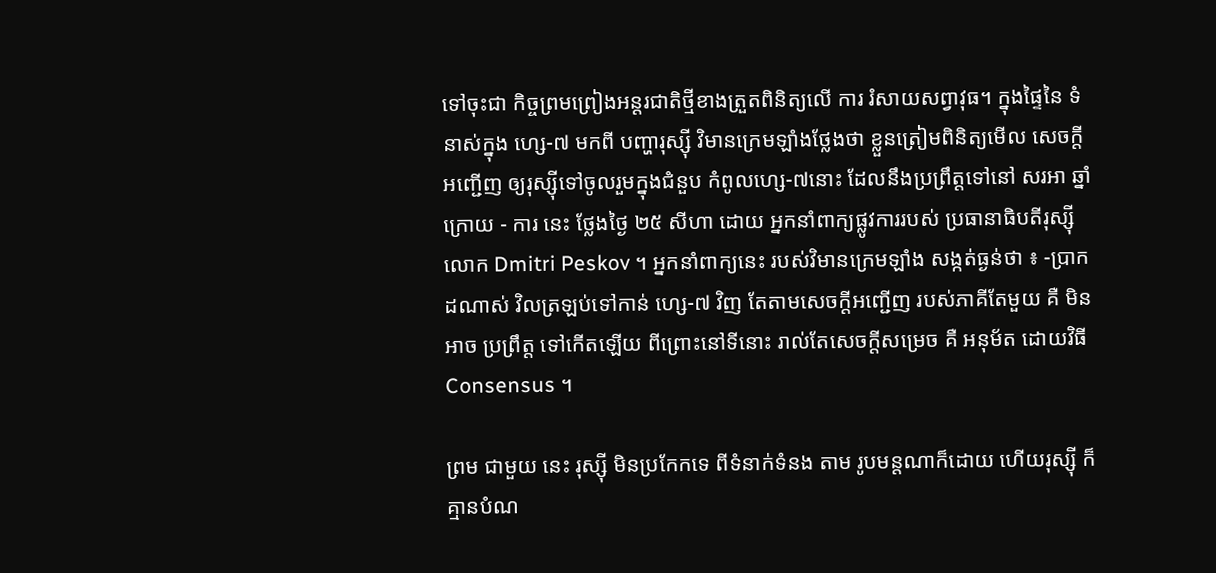ទៅចុះជា កិច្ចព្រមព្រៀងអន្តរជាតិថ្មីខាងត្រួតពិនិត្យលើ ការ រំសាយសព្វាវុធ។ ក្នុងផ្ទៃនៃ ទំនាស់ក្នុង ហ្សេ-៧ មកពី បញ្ហារុស្ស៊ី វិមានក្រេមឡាំងថ្លែងថា ខ្លួនត្រៀមពិនិត្យមើល សេចក្តី អញ្ជើញ ឲ្យរុស្ស៊ីទៅចូលរួមក្នុងជំនួប កំពូលហ្សេ-៧នោះ ដែលនឹងប្រព្រឹត្តទៅនៅ សរអា ឆ្នាំក្រោយ - ការ នេះ ថ្លែងថ្ងៃ ២៥ សីហា ដោយ អ្នកនាំពាក្យផ្លូវការរបស់ ប្រធានាធិបតីរុស្ស៊ី លោក Dmitri Peskov ។ អ្នកនាំពាក្យនេះ របស់វិមានក្រេមឡាំង សង្កត់ធ្ងន់ថា ៖ -ប្រាកដណាស់ វិលត្រឡប់ទៅកាន់ ហ្សេ-៧ វិញ តែតាមសេចក្តីអញ្ជើញ របស់ភាគីតែមួយ គឺ មិនអាច ប្រព្រឹត្ត ទៅកើតឡើយ ពីព្រោះនៅទីនោះ រាល់តែសេចក្តីសម្រេច គឺ អនុម័ត ដោយវិធី Consensus ។

ព្រម ជាមួយ នេះ រុស្ស៊ី មិនប្រកែកទេ ពីទំនាក់ទំនង តាម រូបមន្តណាក៏ដោយ ហើយរុស្ស៊ី ក៏គ្មានបំណ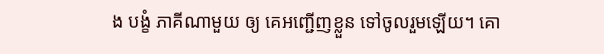ង បង្ខំ ភាគីណាមួយ ឲ្យ គេអញ្ជើញខ្លួន ទៅចូលរួមឡើយ។ គោ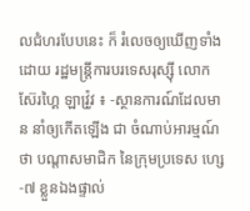លជំហរបែបនេះ ក៏ រំលេចឲ្យឃើញទាំង ដោយ រដ្ឋមន្ត្រីការបរទេសរុស្ស៊ី លោក ស៊ែរហ្គៃ ឡាវ្រ៉ូវ ៖ -ស្ថានការណ៍ដែលមាន នាំឲ្យកើតឡើង ជា ចំណាប់អារម្មណ៍ថា បណ្តាសមាជិក នៃក្រុមប្រទេស ហ្សេ-៧ ខ្លួនឯងផ្ទាល់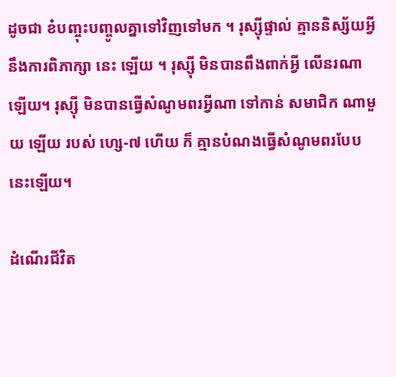ដូចជា ខំបញ្ចុះបញ្ចូលគ្នាទៅវិញទៅមក ។ រុស្ស៊ីផ្ទាល់ គ្មាននិស្ស័យអ្វី នឹងការពិភាក្សា នេះ ឡើយ ។ រុស្ស៊ី មិនបានពឹងពាក់អ្វី លើនរណាឡើយ។ រុស្ស៊ី មិនបានធ្វើសំណូមពរអ្វីណា ទៅកាន់ សមាជិក ណាមួយ ឡើយ របស់ ហ្សេ-៧ ហើយ ក៏ គ្មានបំណងធ្វើសំណូមពរបែបនេះឡើយ។

ដំណើរជីវិត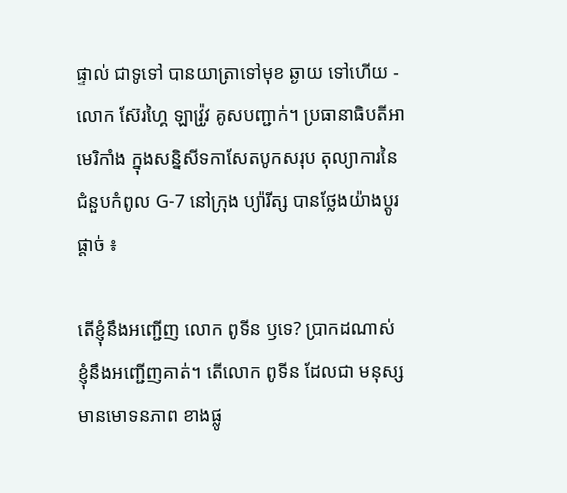ផ្ទាល់ ជាទូទៅ បានយាត្រាទៅមុខ ឆ្ងាយ ទៅហើយ - លោក ស៊ែរហ្គៃ ឡាវ្រ៉ូវ គូសបញ្ជាក់។ ប្រធានាធិបតីអាមេរិកាំង ក្នុងសន្និសីទកាសែតបូកសរុប តុល្យាការនៃ ជំនួបកំពូល G-7 នៅក្រុង ប្យ៉ារីត្ស បានថ្លែងយ៉ាងប្តូរផ្តាច់ ៖

តើខ្ញុំនឹងអញ្ជើញ លោក ពូទីន ឫទេ? ប្រាកដណាស់ ខ្ញុំនឹងអញ្ជើញគាត់។ តើលោក ពូទីន ដែលជា មនុស្ស មានមោទនភាព ខាងផ្លូ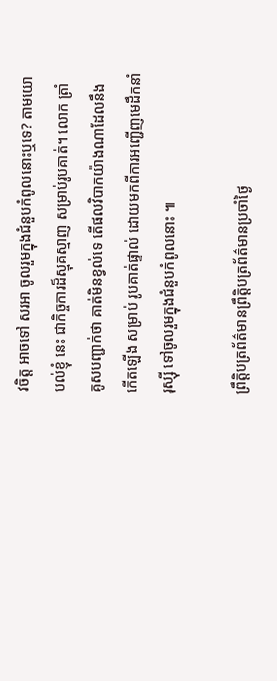វចិត្ត អាចទៅ សរអា ចូលរួមក្នុងជំនួបកំពូលនោះឬទេ? តាមយោបល់ខ្ញុំ នេះ ជាកិច្ចការដ៏ស្មុគស្មាញ សម្រាប់រូបគាត់។ លោក ត្រាំ គូសបញ្ជាក់ថា គាត់មិនខ្វល់ទេ តើផលវិបាកយ៉ាងណាដែលនឹងកើតឡើង សម្រាប់ រូបគាត់ផ្ទាល់ ដោយមកពីការអញ្ជើញមេដឹកនាំរុស្ស៊ី ទៅចូលរួមក្នុងជំនួបកំពូលនោះ ៕

ព្រឹត្តិបត្រព័ត៌មានព្រឹត្តិបត្រព័ត៌មានប្រចាំថ្ងៃ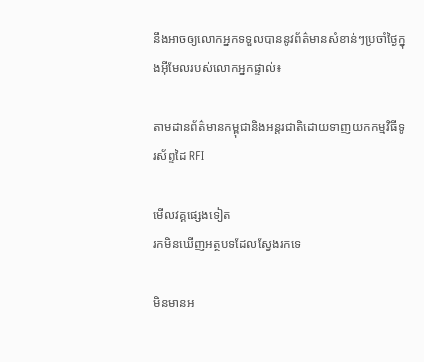នឹងអាចឲ្យលោកអ្នកទទួលបាននូវព័ត៌មានសំខាន់ៗប្រចាំថ្ងៃក្នុងអ៊ីមែលរបស់លោកអ្នកផ្ទាល់៖

តាមដានព័ត៌មានកម្ពុជានិងអន្តរជាតិដោយទាញយកកម្មវិធីទូរស័ព្ទដៃ RFI

មើលវគ្គផ្សេងទៀត
រកមិនឃើញអត្ថបទដែលស្វែងរកទេ

មិនមានអ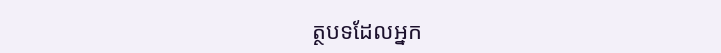ត្ថបទដែលអ្នក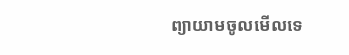ព្យាយាមចូលមើលទេ